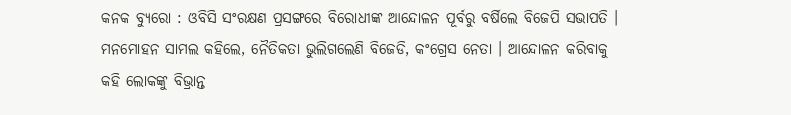କନକ ବ୍ୟୁରୋ : ଓବିସି ସଂରକ୍ଷଣ ପ୍ରସଙ୍ଗରେ ବିରୋଧୀଙ୍କ ଆନ୍ଦୋଳନ ପୂର୍ବରୁ ବର୍ଷିଲେ ବିଜେପି ସଭାପତି । ମନମୋହନ ସାମଲ କହିଲେ, ନୈତିକତା ଭୁଲିଗଲେଣି ବିଜେଡି, କଂଗ୍ରେସ ନେତା । ଆନ୍ଦୋଳନ କରିବାକୁ କହି ଲୋକଙ୍କୁ ବିଭ୍ରାନ୍ତ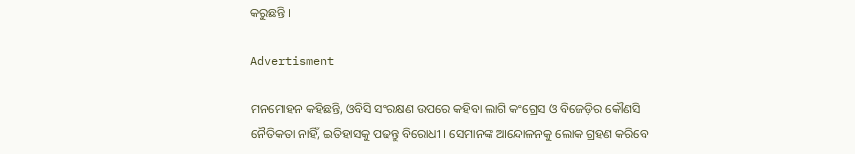କରୁଛନ୍ତି ।

Advertisment

ମନମୋହନ କହିଛନ୍ତି, ଓବିସି ସଂରକ୍ଷଣ ଉପରେ କହିବା ଲାଗି କଂଗ୍ରେସ ଓ ବିଜେଡ଼ିର କୌଣସି ନୈତିକତା ନାହିଁ, ଇତିହାସକୁ ପଢନ୍ତୁ ବିରୋଧୀ । ସେମାନଙ୍କ ଆନ୍ଦୋଳନକୁ ଲୋକ ଗ୍ରହଣ କରିବେ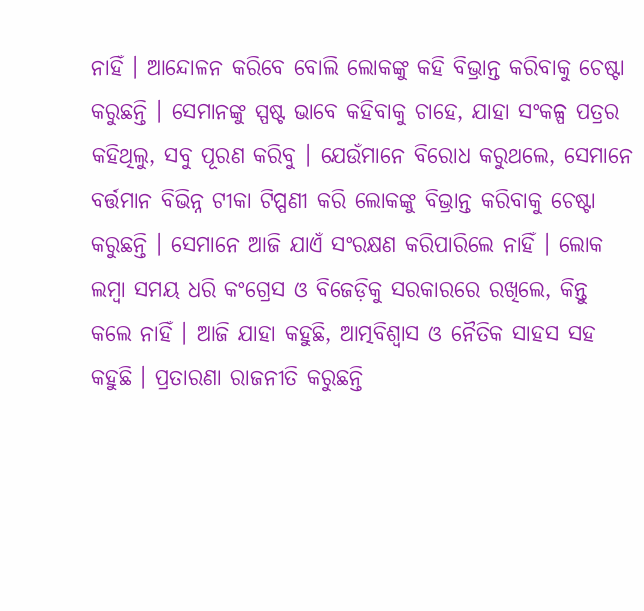ନାହିଁ । ଆନ୍ଦୋଳନ କରିବେ ବୋଲି ଲୋକଙ୍କୁ କହି ବିଭ୍ରାନ୍ତ କରିବାକୁ ଚେଷ୍ଟା କରୁଛନ୍ତି । ସେମାନଙ୍କୁ ସ୍ପଷ୍ଟ ଭାବେ କହିବାକୁ ଚାହେ, ଯାହା ସଂକଳ୍ପ ପତ୍ରର କହିଥିଲୁ, ସବୁ ପୂରଣ କରିବୁ । ଯେଉଁମାନେ ବିରୋଧ କରୁଥଲେ, ସେମାନେ ବର୍ତ୍ତମାନ ବିଭିନ୍ନ ଟୀକା ଟିପ୍ପଣୀ କରି ଲୋକଙ୍କୁ ବିଭ୍ରାନ୍ତ କରିବାକୁ ଚେଷ୍ଟା କରୁଛନ୍ତି । ସେମାନେ ଆଜି ଯାଏଁ ସଂରକ୍ଷଣ କରିପାରିଲେ ନାହିଁ । ଲୋକ ଲମ୍ବା ସମୟ ଧରି କଂଗ୍ରେସ ଓ ବିଜେଡ଼ିକୁ ସରକାରରେ ରଖିଲେ, କିନ୍ତୁ କଲେ ନାହିଁ । ଆଜି ଯାହା କହୁଛି, ଆତ୍ମବିଶ୍ୱାସ ଓ ନୈତିକ ସାହସ ସହ କହୁଛି । ପ୍ରତାରଣା ରାଜନୀତି କରୁଛନ୍ତି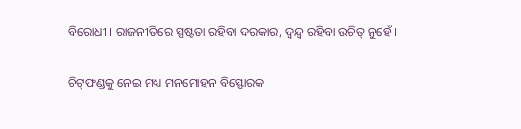ବିରୋଧୀ । ରାଜନୀତିରେ ସ୍ପଷ୍ଟତା ରହିବା ଦରକାର, ଦ୍ଵନ୍ଦ୍ୱ ରହିବା ଉଚିତ୍ ନୁହେଁ ।

ଚିଟ୍‌ଫଣ୍ଡକୁ ନେଇ ମଧ୍ୟ ମନମୋହନ ବିସ୍ଫୋରକ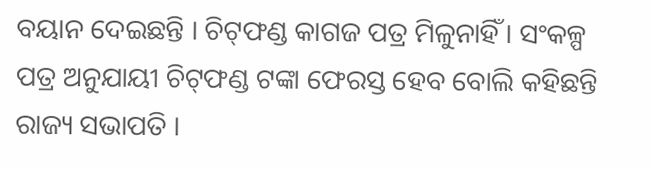ବୟାନ ଦେଇଛନ୍ତି । ଚିଟ୍‌ଫଣ୍ଡ କାଗଜ ପତ୍ର ମିଳୁନାହିଁ । ସଂକଳ୍ପ ପତ୍ର ଅନୁଯାୟୀ ଚିଟ୍‌ଫଣ୍ଡ ଟଙ୍କା ଫେରସ୍ତ ହେବ ବୋଲି କହିଛନ୍ତି ରାଜ୍ୟ ସଭାପତି ।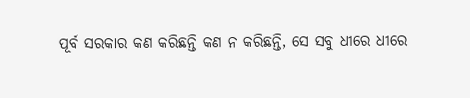ପୂର୍ବ ସରକାର କଣ କରିଛନ୍ତି କଣ ନ କରିଛନ୍ତି, ସେ ସବୁ ଧୀରେ ଧୀରେ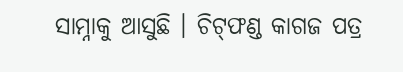ସାମ୍ନାକୁ ଆସୁଛି । ଚିଟ୍‌ଫଣ୍ଡ କାଗଜ ପତ୍ର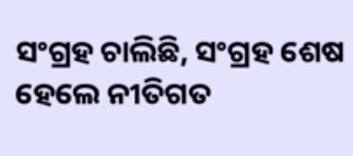ସଂଗ୍ରହ ଚାଲିଛି, ସଂଗ୍ରହ ଶେଷ ହେଲେ ନୀତିଗତ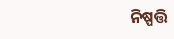ନିଷ୍ପତ୍ତି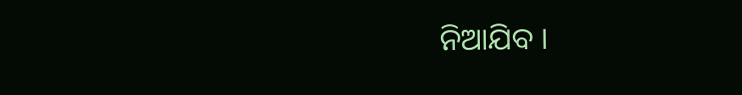ନିଆଯିବ ।